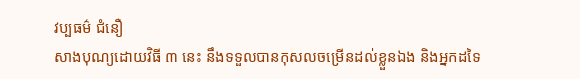វប្បធម៌ ជំនឿ
សាងបុណ្យដោយវិធី ៣ នេះ នឹងទទួលបានកុសលចម្រើនដល់ខ្លួនឯង និងអ្នកដទៃ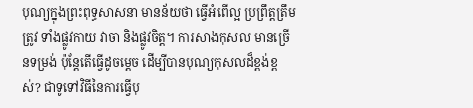បុណ្យក្នុងព្រះពុទ្ធសាសនា មានន័យថា ធ្វើអំពើល្អ ប្រព្រឹត្តត្រឹមត្រូវ ទាំងផ្លូវកាយ វាចា និងផ្លូវចិត្ត។ ការសាងកុសល មានច្រើនទម្រង់ ប៉ុន្តែតើធ្វើដូចម្ដេច ដើម្បីបានបុណ្យកុសលដ៏ខ្ពង់ខ្ពស់? ជាទូទៅវិធីនៃការធ្វើបុ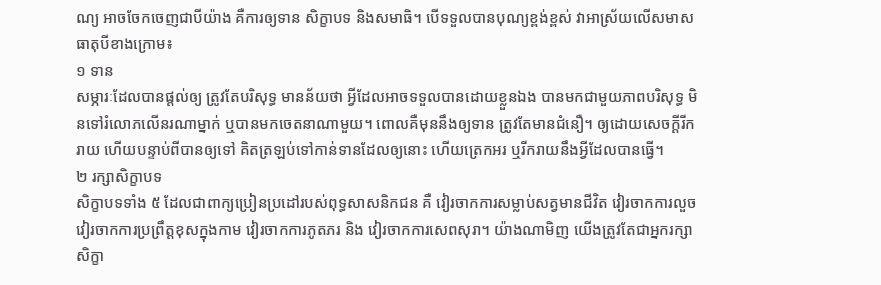ណ្យ អាចចែកចេញជាបីយ៉ាង គឺការឲ្យទាន សិក្ខាបទ និងសមាធិ។ បើទទួលបានបុណ្យខ្ពង់ខ្ពស់ វាអាស្រ័យលើសមាសធាតុបីខាងក្រោម៖
១ ទាន
សម្ភារៈដែលបានផ្តល់ឲ្យ ត្រូវតែបរិសុទ្ធ មានន័យថា អ្វីដែលអាចទទួលបានដោយខ្លួនឯង បានមកជាមួយភាពបរិសុទ្ធ មិនទៅរំលោភលើនរណាម្នាក់ ឬបានមកចេតនាណាមួយ។ ពោលគឺមុននឹងឲ្យទាន ត្រូវតែមានជំនឿ។ ឲ្យដោយសេចក្តីរីករាយ ហើយបន្ទាប់ពីបានឲ្យទៅ គិតត្រឡប់ទៅកាន់ទានដែលឲ្យនោះ ហើយត្រេកអរ ឬរីករាយនឹងអ្វីដែលបានធ្វើ។
២ រក្សាសិក្ខាបទ
សិក្ខាបទទាំង ៥ ដែលជាពាក្យប្រៀនប្រដៅរបស់ពុទ្ធសាសនិកជន គឺ វៀរចាកការសម្លាប់សត្វមានជីវិត វៀរចាកការលួច វៀរចាកការប្រព្រឹត្តខុសក្នុងកាម វៀរចាកការភូតភរ និង វៀរចាកការសេពសុរា។ យ៉ាងណាមិញ យើងត្រូវតែជាអ្នករក្សាសិក្ខា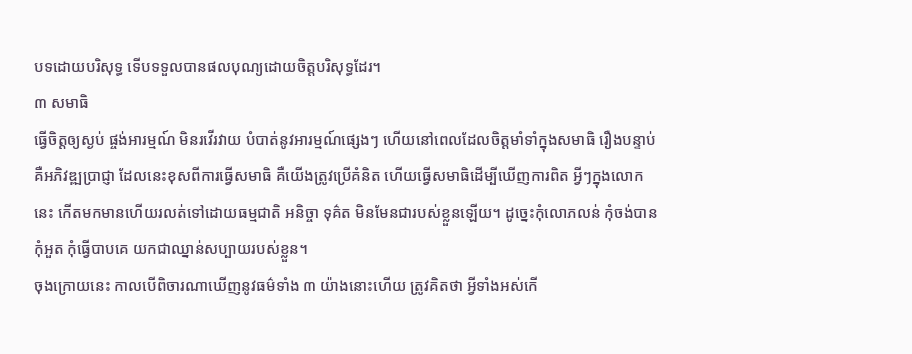បទដោយបរិសុទ្ធ ទើបទទួលបានផលបុណ្យដោយចិត្តបរិសុទ្ធដែរ។
៣ សមាធិ
ធ្វើចិត្តឲ្យស្ងប់ ផ្ចង់អារម្មណ៍ មិនរវើរវាយ បំបាត់នូវអារម្មណ៍ផ្សេងៗ ហើយនៅពេលដែលចិត្តមាំទាំក្នុងសមាធិ រឿងបន្ទាប់គឺអភិវឌ្ឍប្រាជ្ញា ដែលនេះខុសពីការធ្វើសមាធិ គឺយើងត្រូវប្រើគំនិត ហើយធ្វើសមាធិដើម្បីឃើញការពិត អ្វីៗក្នុងលោកនេះ កើតមកមានហើយរលត់ទៅដោយធម្មជាតិ អនិច្ចា ទុគ៌ត មិនមែនជារបស់ខ្លួនឡើយ។ ដូច្នេះកុំលោភលន់ កុំចង់បាន កុំអួត កុំធ្វើបាបគេ យកជាឈ្នាន់សប្បាយរបស់ខ្លួន។
ចុងក្រោយនេះ កាលបើពិចារណាឃើញនូវធម៌ទាំង ៣ យ៉ាងនោះហើយ ត្រូវគិតថា អ្វីទាំងអស់កើ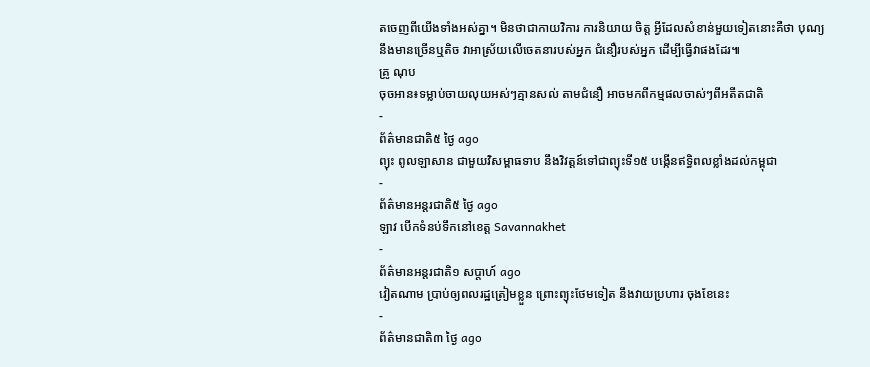តចេញពីយើងទាំងអស់គ្នា។ មិនថាជាកាយវិការ ការនិយាយ ចិត្ត អ្វីដែលសំខាន់មួយទៀតនោះគឺថា បុណ្យនឹងមានច្រើនឬតិច វាអាស្រ័យលើចេតនារបស់អ្នក ជំនឿរបស់អ្នក ដើម្បីធ្វើវាផងដែរ៕
គ្រូ ណុប
ចុចអាន៖ទម្លាប់ចាយលុយអស់ៗគ្មានសល់ តាមជំនឿ អាចមកពីកម្មផលចាស់ៗពីអតីតជាតិ
-
ព័ត៌មានជាតិ៥ ថ្ងៃ ago
ព្យុះ ពូលឡាសាន ជាមួយវិសម្ពាធទាប នឹងវិវត្តន៍ទៅជាព្យុះទី១៥ បង្កើនឥទ្ធិពលខ្លាំងដល់កម្ពុជា
-
ព័ត៌មានអន្ដរជាតិ៥ ថ្ងៃ ago
ឡាវ បើកទំនប់ទឹកនៅខេត្ត Savannakhet
-
ព័ត៌មានអន្ដរជាតិ១ សប្តាហ៍ ago
វៀតណាម ប្រាប់ឲ្យពលរដ្ឋត្រៀមខ្លួន ព្រោះព្យុះថែមទៀត នឹងវាយប្រហារ ចុងខែនេះ
-
ព័ត៌មានជាតិ៣ ថ្ងៃ ago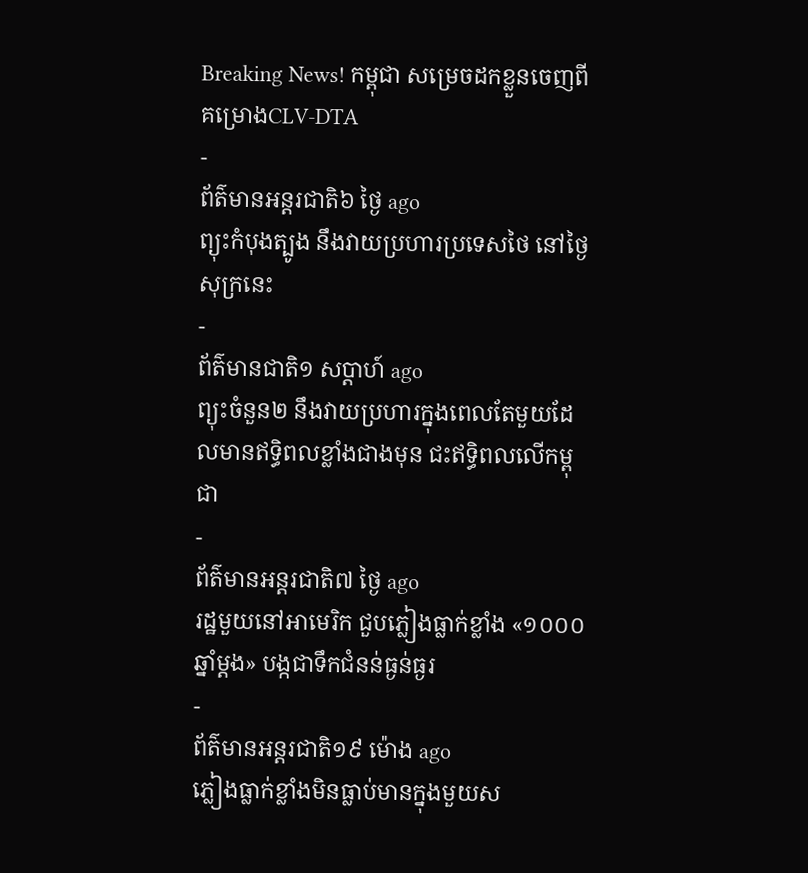Breaking News! កម្ពុជា សម្រេចដកខ្លួនចេញពីគម្រោងCLV-DTA
-
ព័ត៌មានអន្ដរជាតិ៦ ថ្ងៃ ago
ព្យុះកំបុងត្បូង នឹងវាយប្រហារប្រទេសថៃ នៅថ្ងៃសុក្រនេះ
-
ព័ត៌មានជាតិ១ សប្តាហ៍ ago
ព្យុះចំនួន២ នឹងវាយប្រហារក្នុងពេលតែមួយដែលមានឥទ្ធិពលខ្លាំងជាងមុន ជះឥទ្ធិពលលើកម្ពុជា
-
ព័ត៌មានអន្ដរជាតិ៧ ថ្ងៃ ago
រដ្ឋមួយនៅអាមេរិក ជួបភ្លៀងធ្លាក់ខ្លាំង «១០០០ឆ្នាំម្តង» បង្កជាទឹកជំនន់ធ្ងន់ធ្ងរ
-
ព័ត៌មានអន្ដរជាតិ១៩ ម៉ោង ago
ភ្លៀងធ្លាក់ខ្លាំងមិនធ្លាប់មានក្នុងមួយស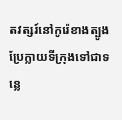តវត្សរ៍នៅកូរ៉េខាងត្បូង ប្រែក្លាយទីក្រុងទៅជាទន្លេ